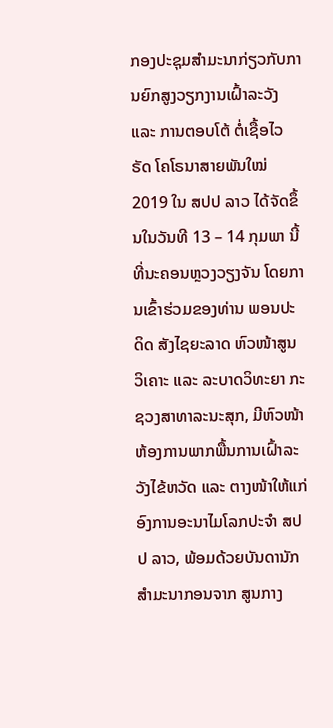ກອງປະຊຸມສໍາມະນາກ່ຽວກັບການຍົກສູງວຽກງານເຝົ້າລະວັງ ແລະ ການຕອບໂຕ້ ຕໍ່ເຊື້ອໄວຣັດ ໂຄໂຣນາສາຍພັນໃໝ່ 2019 ໃນ ສປປ ລາວ ໄດ້ຈັດຂຶ້ນໃນວັນທີ 13 – 14 ກຸມພາ ນີ້ ທີ່ນະຄອນຫຼວງວຽງຈັນ ໂດຍການເຂົ້າຮ່ວມຂອງທ່ານ ພອນປະດິດ ສັງໄຊຍະລາດ ຫົວໜ້າສູນວິເຄາະ ແລະ ລະບາດວິທະຍາ ກະຊວງສາທາລະນະສຸກ, ມີຫົວໜ້າຫ້ອງການພາກພື້ນການເຝົ້າລະວັງໄຂ້ຫວັດ ແລະ ຕາງໜ້າໃຫ້ແກ່ອົງການອະນາໄມໂລກປະຈໍາ ສປປ ລາວ, ພ້ອມດ້ວຍບັນດານັກສໍາມະນາກອນຈາກ ສູນກາງ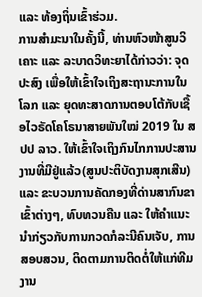ແລະ ທ້ອງຖິ່ນເຂົ້າຮ່ວມ.
ການສໍາມະນາໃນຄັ້ງນີ້, ທ່ານຫົວໜ້າສູນວິເຄາະ ແລະ ລະບາດວິທະຍາໄດ້ກ່າວວ່າ: ຈຸດປະສົງ ເພື່ອໃຫ້ເຂົ້າໃຈເຖິງສະຖານະການໃນໂລກ ແລະ ຍຸດທະສາດການຕອບໂຕ້ກັບເຊື້ອໄວຣັດໂຄໂຣນາສາຍພັນໃໝ່ 2019 ໃນ ສປປ ລາວ. ໃຫ້ເຂົ້າໃຈເຖິງກົນໄກການປະສານງານທີ່ມີຢູ່ແລ້ວ(ສູນປະຕິບັດງານສຸກເສີນ) ແລະ ຂະບວນການຄັດກອງທີ່ດ່ານສາກົນຂາເຂົ້າຕ່າງໆ, ທົບທວນຄືນ ແລະ ໃຫ້ຄໍາແນະນໍາກ່ຽວກັບການກວດກໍລະນີຄົນເຈັບ, ການສອບສວນ, ຕິດຕາມການຕິດຕໍ່ໃຫ້ແກ່ທີມງານ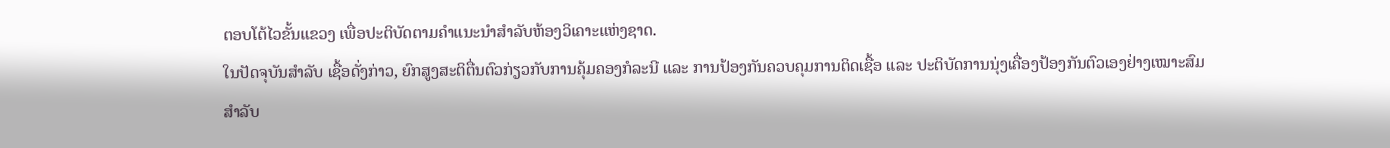ຕອບໂຕ້ໄວຂັ້ນແຂວງ ເພື່ອປະຕິບັດຕາມຄໍາແນະນໍາສໍາລັບຫ້ອງວິເຄາະແຫ່ງຊາດ.
ໃນປັດຈຸບັນສໍາລັບ ເຊື້ອດັ່ງກ່າວ, ຍົກສູງສະຕິຕື່ນຕົວກ່ຽວກັບການຄຸ້ມຄອງກໍລະນີ ແລະ ການປ້ອງກັນຄວບຄຸມການຕິດເຊື້ອ ແລະ ປະຕິບັດການນຸ່ງເຄື່ອງປ້ອງກັນຕົວເອງຢ່າງເໝາະສົມສໍາລັບ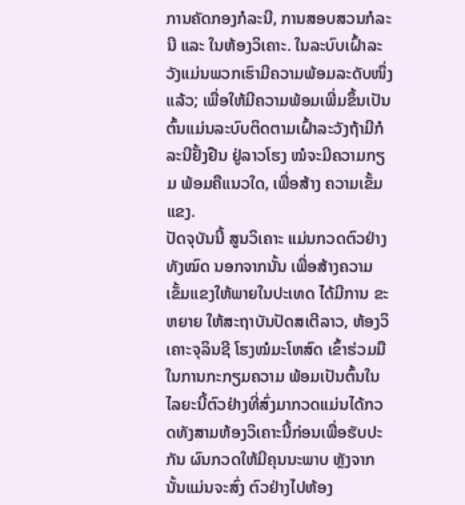ການຄັດກອງກໍລະນີ, ການສອບສວນກໍລະນີ ແລະ ໃນຫ້ອງວິເຄາະ. ໃນລະບົບເຝົ້າລະວັງແມ່ນພວກເຮົາມີຄວາມພ້ອມລະດັບໜຶ່ງແລ້ວ; ເພື່ອໃຫ້ມີຄວາມພ້ອມເພີ່ມຂຶ້ນເປັນຕົ້ນແມ່ນລະບົບຕິດຕາມເຝົ້າລະວັງຖ້າມີກໍລະນີຢັ້ງຢືນ ຢູ່ລາວໂຮງ ໝໍຈະມີຄວາມກຽມ ພ້ອມຄືແນວໃດ, ເພື່ອສ້າງ ຄວາມເຂັ້ມແຂງ.
ປັດຈຸບັນນີ້ ສູນວິເຄາະ ແມ່ນກວດຕົວຢ່າງທັງໝົດ ນອກຈາກນັ້ນ ເພື່ອສ້າງຄວາມເຂັ້ມແຂງໃຫ້ພາຍໃນປະເທດ ໄດ້ມີການ ຂະຫຍາຍ ໃຫ້ສະຖາບັນປັດສເຕີລາວ, ຫ້ອງວິເຄາະຈຸລິນຊີ ໂຮງໝໍມະໂຫສົດ ເຂົ້າຮ່ວມມືໃນການກະກຽມຄວາມ ພ້ອມເປັນຕົ້ນໃນໄລຍະນີ້ຕົວຢ່າງທີ່ສົ່ງມາກວດແມ່ນໄດ້ກວດທັງສາມຫ້ອງວິເຄາະນີ້ກ່ອນເພື່ອຮັບປະກັນ ຜົນກວດໃຫ້ມີຄຸນນະພາບ ຫຼັງຈາກນັ້ນແມ່ນຈະສົ່ງ ຕົວຢ່າງໄປຫ້ອງ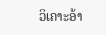ວິເຄາະອ້າ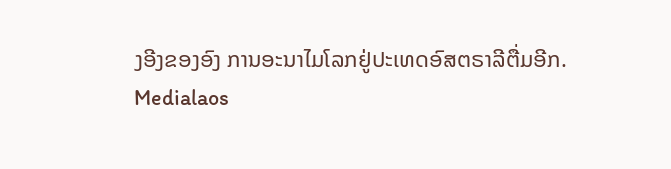ງອີງຂອງອົງ ການອະນາໄມໂລກຢູ່ປະເທດອົສຕຣາລີຕື່ມອີກ.
Medialaos